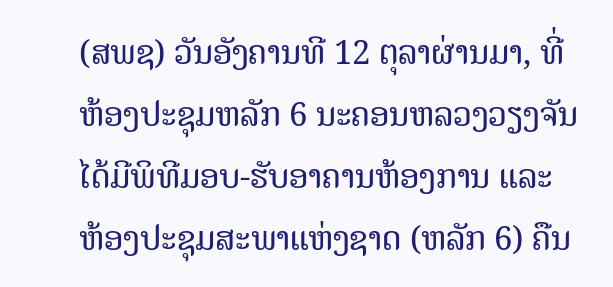(ສພຊ) ວັນອັງຄານທີ 12 ຕຸລາຜ່ານມາ, ທີ່ຫ້ອງປະຊຸມຫລັກ 6 ນະຄອນຫລວງວຽງຈັນ ໄດ້ມີພິທີມອບ-ຮັບອາຄານຫ້ອງການ ແລະ ຫ້ອງປະຊຸມສະພາແຫ່ງຊາດ (ຫລັກ 6) ຄືນ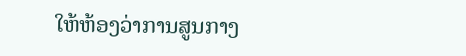ໃຫ້ຫ້ອງວ່າການສູນກາງ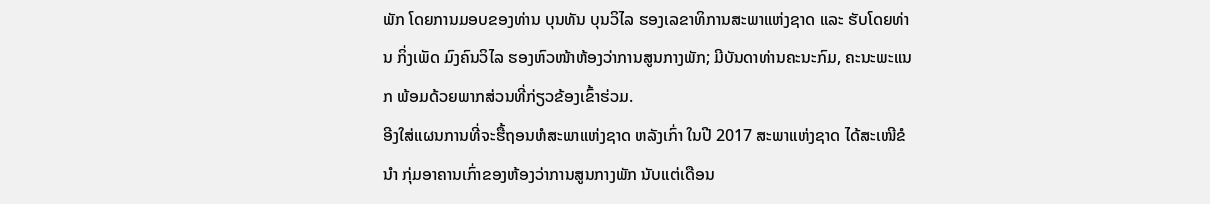ພັກ ໂດຍການມອບຂອງທ່ານ ບຸນທັນ ບຸນວິໄລ ຮອງເລຂາທິການສະພາແຫ່ງຊາດ ແລະ ຮັບໂດຍທ່ານ ກິ່ງເພັດ ມົງຄົນວິໄລ ຮອງຫົວໜ້າຫ້ອງວ່າການສູນກາງພັກ; ມີບັນດາທ່ານຄະນະກົມ, ຄະນະພະແນກ ພ້ອມດ້ວຍພາກສ່ວນທີ່ກ່ຽວຂ້ອງເຂົ້າຮ່ວມ.
ອີງໃສ່ແຜນການທີ່ຈະຮື້ຖອນຫໍສະພາແຫ່ງຊາດ ຫລັງເກົ່າ ໃນປີ 2017 ສະພາແຫ່ງຊາດ ໄດ້ສະເໜີຂໍນຳ ກຸ່ມອາຄານເກົ່າຂອງຫ້ອງວ່າການສູນກາງພັກ ນັບແຕ່ເດືອນ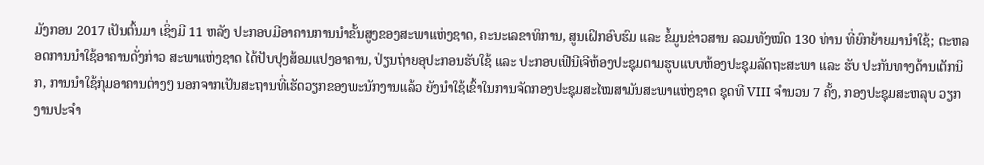ມັງກອນ 2017 ເປັນຕົ້ນມາ ເຊິ່ງມີ 11 ຫລັງ ປະກອບມີອາຄານການນຳຂັ້ນສູງຂອງສະພາແຫ່ງຊາດ, ຄະນະເລຂາທິການ, ສູນເຝິກອົບຮົມ ແລະ ຂໍ້ມູນຂ່າວສານ ລວມທັງໝົດ 130 ທ່ານ ທີ່ຍົກຍ້າຍມານຳໃຊ້; ຕະຫລອດການນຳໃຊ້ອາຄານດັ່ງກ່າວ ສະພາແຫ່ງຊາດ ໄດ້ປັບປຸງສ້ອມແປງອາຄານ, ປ່ຽນຖ່າຍອຸປະກອນຮັບໃຊ້ ແລະ ປະກອບເຟີນີເຈີຫ້ອງປະຊຸມຕາມຮູບແບບຫ້ອງປະຊຸມລັດຖະສະພາ ແລະ ຮັບ ປະກັນທາງດ້ານເຕັກນິກ, ການນຳໃຊ້ກຸ່ມອາຄານຕ່າງໆ ນອກຈາກເປັນສະຖານທີ່ເຮັດວຽກຂອງພະນັກງານແລ້ວ ຍັງນຳໃຊ້ເຂົ້າໃນການຈັດກອງປະຊຸມສະໄໝສາມັນສະພາແຫ່ງຊາດ ຊຸດທີ VIII ຈຳນວນ 7 ຄັ້ງ, ກອງປະຊຸມສະຫລຸບ ວຽກງານປະຈຳ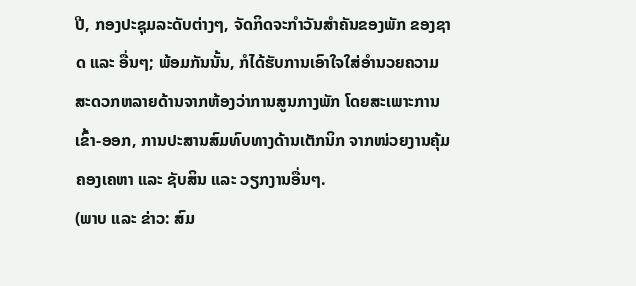ປີ, ກອງປະຊຸມລະດັບຕ່າງໆ, ຈັດກິດຈະກຳວັນສຳຄັນຂອງພັກ ຂອງຊາດ ແລະ ອື່ນໆ; ພ້ອມກັນນັ້ນ, ກໍໄດ້ຮັບການເອົາໃຈໃສ່ອຳນວຍຄວາມສະດວກຫລາຍດ້ານຈາກຫ້ອງວ່າການສູນກາງພັກ ໂດຍສະເພາະການເຂົ້າ-ອອກ, ການປະສານສົມທົບທາງດ້ານເຕັກນິກ ຈາກໜ່ວຍງານຄຸ້ມຄອງເຄຫາ ແລະ ຊັບສິນ ແລະ ວຽກງານອື່ນໆ.
(ພາບ ແລະ ຂ່າວ: ສົມ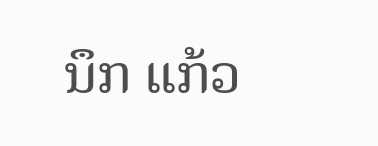ນຶກ ແກ້ວ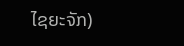ໄຊຍະຈັກ)